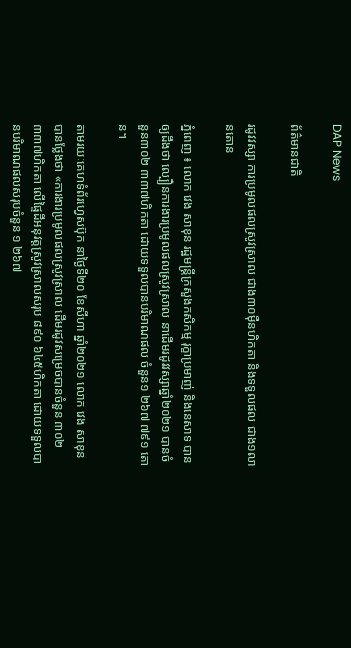DAP News

ព័ត៌មានជាតិ

រដូវវស្សា ការប្រមូលផលស្រូវស្រាល ជាង៣០ម៉ឺនហិកតា និងទទួលផល ជាង១លានតោន

ភ្នំពេញ ៖ លោក វេង សាខុន រដ្ឋមន្រ្តីក្រសួងកសិកម្ម រុក្ខាប្រមាញ់ និងនេសាទ បានឲ្យដឹងថា ល្បឿនការងារប្រមូលផលស្រូវស្រាល នាដើមរដូវវស្សាឆ្នាំ២០២១ បានចំនួន៣០២ ៣៣៧ហិកតា ដោយទទួលបានបរិមាណផល ចំនួន១ ២៦៧ ៧៩១ តោន។

តាមរយៈគេហទំព័រហ្វេសប៊ុក នាថ្ងៃទី២០ ខែសីហា ឆ្នាំ២០២១ លោក វេង សាខុន បានថ្លែងថា «ការងារប្រមូលផលស្រូវស្រាល ដើមរដូវសម្រេចបានចំនួន ៣០២ ៣៣៧ហិកតា លើផ្ទៃដីអនុវត្តស្រូវស្រាលសរុប ៨៩០ ៦៤៥ហិកតា ដោយទទួលបានបរិមាណផលសរុបចំនួន ១ ២៦៧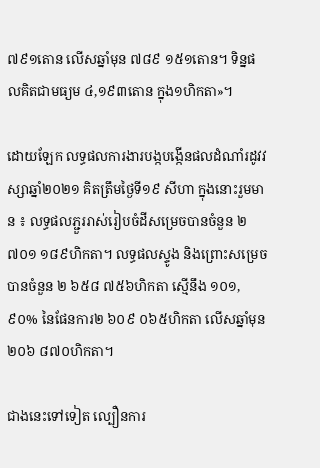៧៩១តោន លើសឆ្នាំមុន ៧៨៩ ១៥១តោន។ ទិន្នផលគិតជាមធ្យម ៤,១៩៣តោន ក្នុង១ហិកតា»។

ដោយឡែក លទ្ធផលការងារបង្កបង្កើនផលដំណាំរដូវវស្សាឆ្នាំ២០២១ គិតត្រឹមថ្ងៃទី១៩ សីហា ក្នុងនោះរួមមាន ៖ លទ្ធផលភ្ជួររាស់រៀបចំដីសម្រេចបានចំនួន ២ ៧០១ ១៨៩ហិកតា។ លទ្ធផលស្ទូង និងព្រោះសម្រេចបានចំនួន ២ ៦៥៨ ៧៥៦ហិកតា ស្មើនឹង ១០១,៩០% នៃផែនការ២ ៦០៩ ០៦៥ហិកតា លើសឆ្នាំមុន ២០៦ ៨៧០ហិកតា។

ជាងនេះទៅទៀត ល្បឿនការ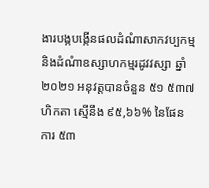ងារបង្កបង្កើនផលដំណំាសាកវប្បកម្ម និងដំណំាឧស្សាហកម្មរដូវវស្សា ឆ្នាំ២០២១ អនុវត្ដបានចំនួន ៥១ ៥៣៧ហិកតា ស្មើនឹង ៩៥,៦៦% នៃផែនការ ៥៣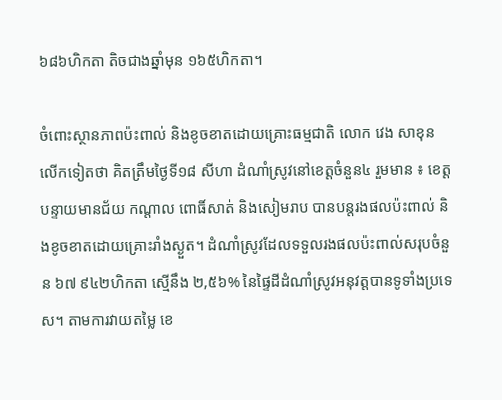៦៨៦ហិកតា តិចជាងឆ្នាំមុន ១៦៥ហិកតា។

ចំពោះស្ថានភាពប៉ះពាល់ និងខូចខាតដោយគ្រោះធម្មជាតិ លោក វេង សាខុន លើកទៀតថា គិតត្រឹមថ្ងៃទី១៨ សីហា ដំណាំស្រូវនៅខេត្តចំនួន៤ រួមមាន ៖ ខេត្តបន្ទាយមានជ័យ កណ្តាល ពោធិ៍សាត់ និងសៀមរាប បានបន្តរងផលប៉ះពាល់ និងខូចខាតដោយគ្រោះរាំងស្ងួត។ ដំណាំស្រូវដែលទទួលរងផលប៉ះពាល់សរុបចំនួន ៦៧ ៩៤២ហិកតា ស្មើនឹង ២,៥៦% នៃផ្ទៃដីដំណាំស្រូវអនុវត្តបានទូទាំងប្រទេស។ តាមការវាយតម្លៃ ខេ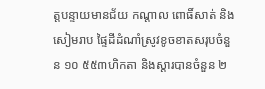ត្តបន្ទាយមានជ័យ កណ្តាល ពោធិ៍សាត់ និងសៀមរាប ផ្ទៃដីដំណាំស្រូវខូចខាតសរុបចំនួន ១០ ៥៥៣ហិកតា និងស្តារបានចំនួន ២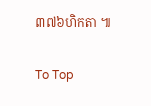៣៧៦ហិកតា ៕

To Top